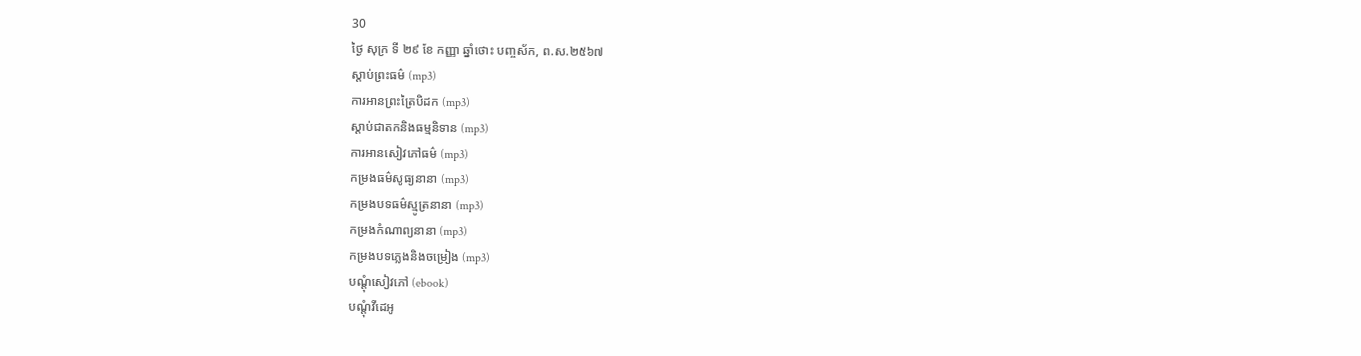30
ថ្ងៃ សុក្រ ទី ២៩ ខែ កញ្ញា ឆ្នាំថោះ បញ្ចស័ក, ព.ស.២៥៦៧
ស្តាប់ព្រះធម៌ (mp3)
ការអានព្រះត្រៃបិដក (mp3)
ស្តាប់ជាតកនិងធម្មនិទាន (mp3)
ការអានសៀវភៅធម៌ (mp3)
កម្រងធម៌សូធ្យនានា (mp3)
កម្រងបទធម៌ស្មូត្រនានា (mp3)
កម្រងកំណាព្យនានា (mp3)
កម្រងបទភ្លេងនិងចម្រៀង (mp3)
បណ្តុំសៀវភៅ (ebook)
បណ្តុំវីដេអូ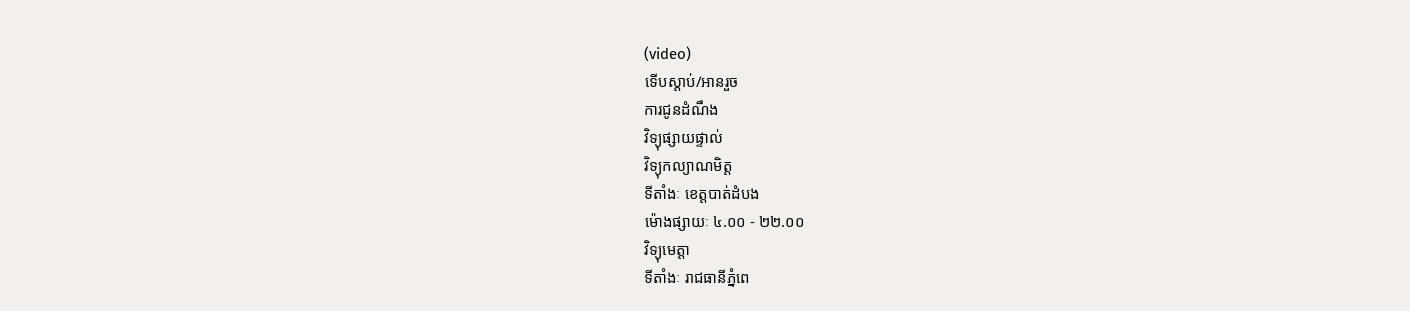(video)
ទើបស្តាប់/អានរួច
ការជូនដំណឹង
វិទ្យុផ្សាយផ្ទាល់
វិទ្យុកល្យាណមិត្ត
ទីតាំងៈ ខេត្តបាត់ដំបង
ម៉ោងផ្សាយៈ ៤.០០ - ២២.០០
វិទ្យុមេត្តា
ទីតាំងៈ រាជធានីភ្នំពេ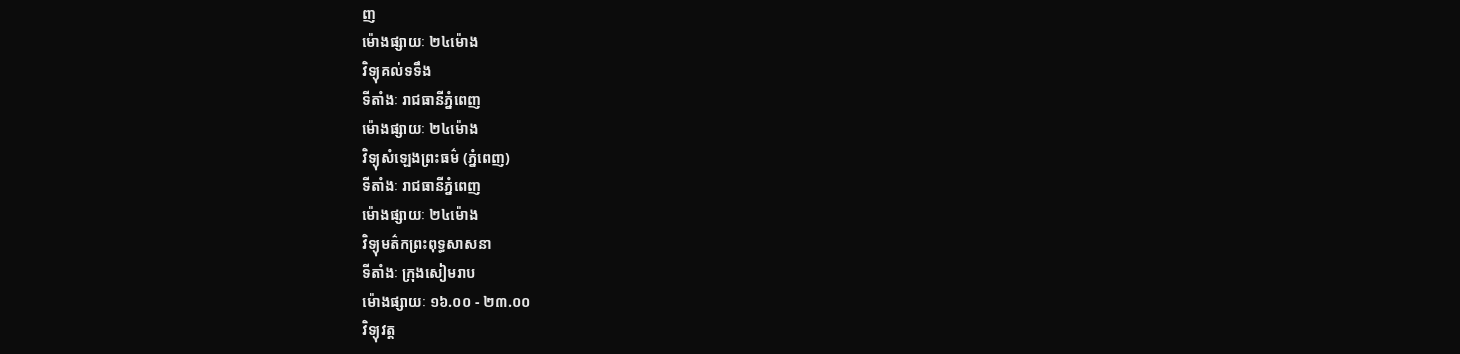ញ
ម៉ោងផ្សាយៈ ២៤ម៉ោង
វិទ្យុគល់ទទឹង
ទីតាំងៈ រាជធានីភ្នំពេញ
ម៉ោងផ្សាយៈ ២៤ម៉ោង
វិទ្យុសំឡេងព្រះធម៌ (ភ្នំពេញ)
ទីតាំងៈ រាជធានីភ្នំពេញ
ម៉ោងផ្សាយៈ ២៤ម៉ោង
វិទ្យុមត៌កព្រះពុទ្ធសាសនា
ទីតាំងៈ ក្រុងសៀមរាប
ម៉ោងផ្សាយៈ ១៦.០០ - ២៣.០០
វិទ្យុវត្ត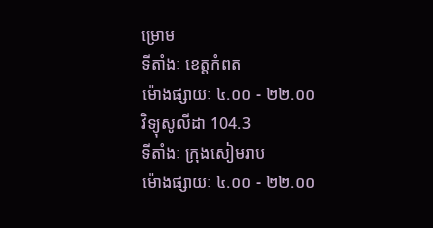ម្រោម
ទីតាំងៈ ខេត្តកំពត
ម៉ោងផ្សាយៈ ៤.០០ - ២២.០០
វិទ្យុសូលីដា 104.3
ទីតាំងៈ ក្រុងសៀមរាប
ម៉ោងផ្សាយៈ ៤.០០ - ២២.០០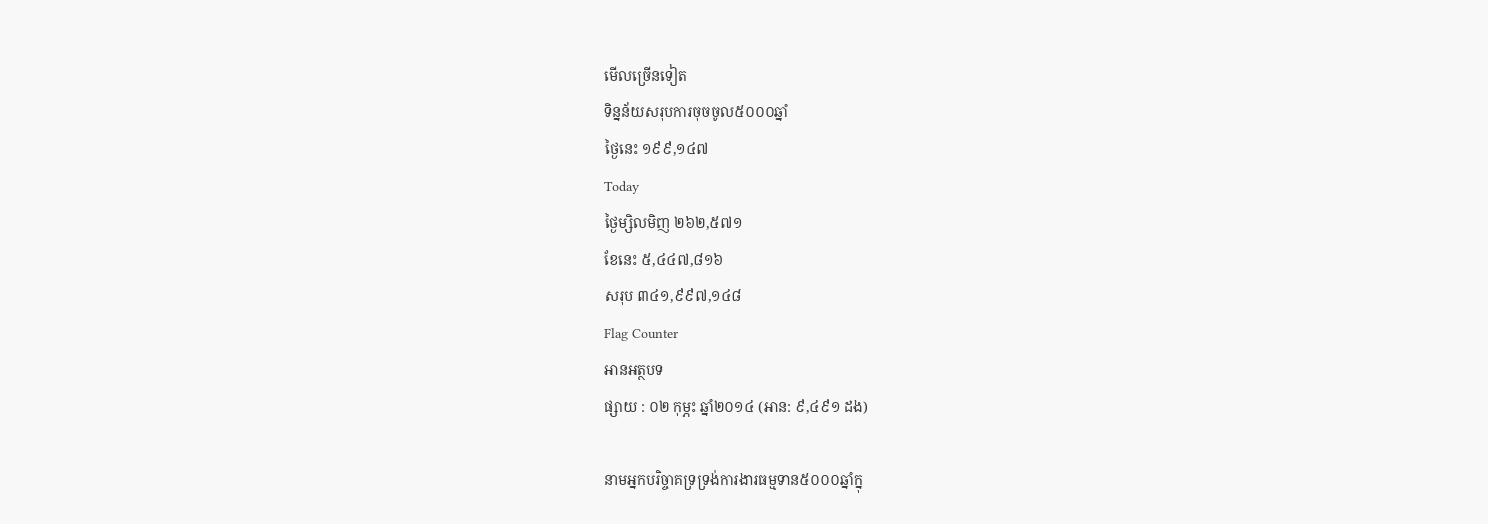មើលច្រើនទៀត
ទិន្នន័យសរុបការចុចចូល៥០០០ឆ្នាំ
ថ្ងៃនេះ ១៩៩,១៤៧
Today
ថ្ងៃម្សិលមិញ ២៦២,៥៧១
ខែនេះ ៥,៤៤៧,៨១៦
សរុប ៣៤១,៩៩៧,១៤៨
Flag Counter
អានអត្ថបទ
ផ្សាយ : ០២ កុម្ភះ ឆ្នាំ២០១៤ (អាន: ៩,៤៩១ ដង)

នាមអ្នកបរិច្ចាគទ្រទ្រង់ការងារធម្មទាន៥០០០ឆ្នាំក្នុ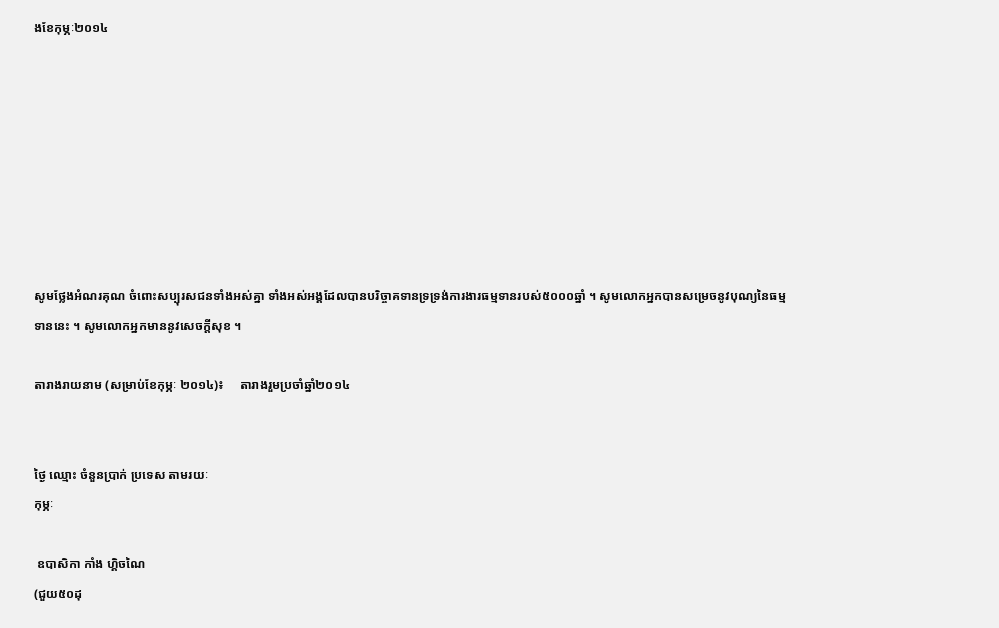ងខែកុម្ភៈ២០១៤








សូមថ្លែងអំណរគុណ ចំពោះសប្បុរសជនទាំងអស់គ្នា ទាំងអស់អង្គដែលបានបរិច្ចាគទានទ្រទ្រង់ការងារធម្មទានរបស់៥០០០ឆ្នាំ ។ សូមលោកអ្នកបានសម្រេចនូវបុណ្យនៃធម្មទាននេះ ។ សូមលោកអ្នកមាននូវសេចក្តីសុខ ។

តារាងរាយនាម (សម្រាប់ខែកុម្ភៈ ២០១៤)៖     តារាងរួមប្រចាំឆ្នាំ២០១៤


ថ្ងៃ ឈ្មោះ ចំនួនប្រាក់ ប្រទេស តាមរយៈ
កុម្ភៈ

 ឧបាសិកា កាំង ហ្គិចណៃ
(ជួយ៥០ដុ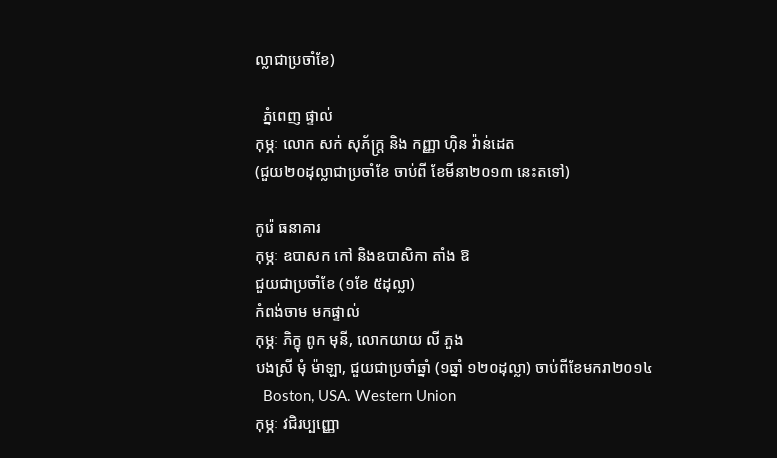ល្លាជាប្រចាំខែ)

  ភ្នំពេញ ផ្ទាល់
កុម្ភៈ លោក សក់ សុភ័ក្រ្ត និង កញ្ញា ហ៊ិន វ៉ាន់ដេត
(ជួយ២០ដុល្លាជាប្រចាំខែ ចាប់ពី ខែមីនា២០១៣ នេះតទៅ)

កូរ៉េ ធនាគារ
កុម្ភៈ ឧបាសក កៅ និងឧបាសិកា តាំង ឱ
ជួយជាប្រចាំខែ (១ខែ ៥ដុល្លា)
កំពង់ចាម មកផ្ទាល់
កុម្ភៈ ភិក្ខុ ពូក មុនី, លោកយាយ លី ភួង
បងស្រី មុំ ម៉ាឡា, ជួយជាប្រចាំឆ្នាំ (១ឆ្នាំ ១២០ដុល្លា) ចាប់ពីខែមករា២០១៤
  Boston, USA. Western Union
កុម្ភៈ វជិរប្បញ្ញោ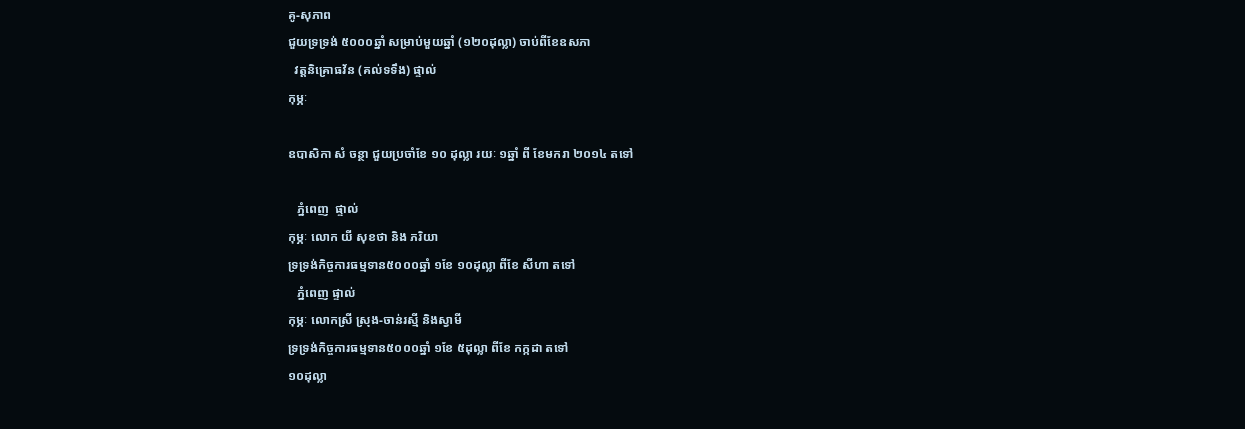គូ-សុភាព
ជួយទ្រទ្រង់ ៥០០០ឆ្នាំ សម្រាប់មួយឆ្នាំ (១២០ដុល្លា) ចាប់ពីខែឧសភា
  វត្តនិគ្រោធវ័ន (គល់ទទឹង) ផ្ទាល់
កុម្ភៈ

ឧបាសិកា សំ ចន្ថា ជួយប្រចាំខែ ១០ ដុល្លា រយៈ ១ឆ្នាំ ពី ខែមករា ២០១៤ តទៅ

   ភ្នំពេញ  ផ្ទាល់
កុម្ភៈ លោក យី សុខថា និង ភរិយា
ទ្រទ្រង់កិច្ចការធម្មទាន៥០០០ឆ្នាំ ១ខែ ១០ដុល្លា ពីខែ សីហា តទៅ
   ភ្នំពេញ ផ្ទាល់
កុម្ភៈ លោកស្រី ស្រុង-ចាន់រស្មី និងស្វាមី
ទ្រទ្រង់កិច្ចការធម្មទាន៥០០០ឆ្នាំ ១ខែ ៥ដុល្លា ពីខែ កក្កដា តទៅ
១០ដុល្លា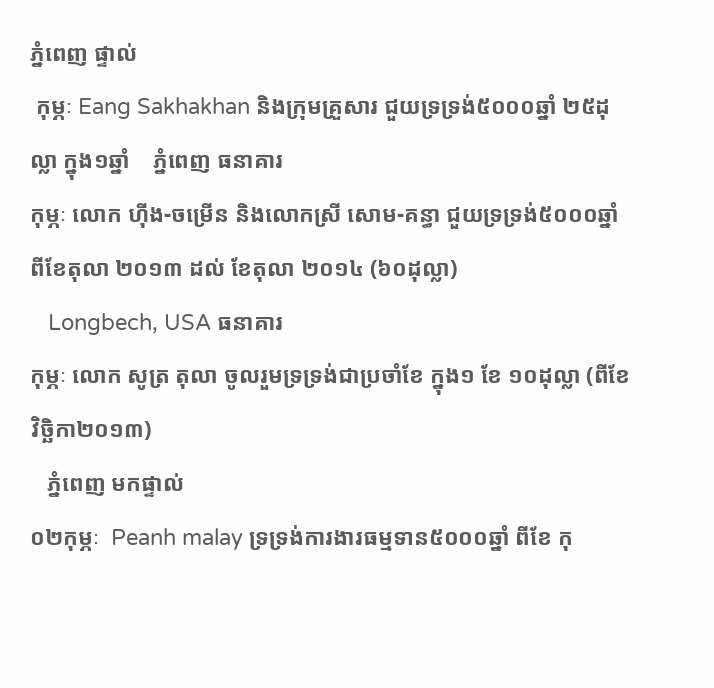ភ្នំពេញ ផ្ទាល់
 កុម្ភៈ Eang Sakhakhan និងក្រុមគ្រួសារ ជួយទ្រទ្រង់៥០០០ឆ្នាំ ២៥ដុល្លា ក្នុង១ឆ្នាំ    ភ្នំពេញ ធនាគារ
កុម្ភៈ លោក ហ៊ីង-ចម្រើន និងលោកស្រី សោម-គន្ធា ជួយទ្រទ្រង់៥០០០ឆ្នាំ ពីខែតុលា ២០១៣ ដល់ ខែតុលា ២០១៤ (៦០ដុល្លា)
   Longbech, USA ធនាគារ
កុម្ភៈ លោក សូត្រ តុលា ចូលរួមទ្រទ្រង់ជាប្រចាំខែ ក្នុង១ ខែ ១០ដុល្លា (ពីខែវិច្ឆិកា២០១៣)
   ភ្នំពេញ មកផ្ទាល់
០២កុម្ភៈ  Peanh malay ទ្រទ្រង់ការងារធម្មទាន៥០០០ឆ្នាំ ពីខែ កុ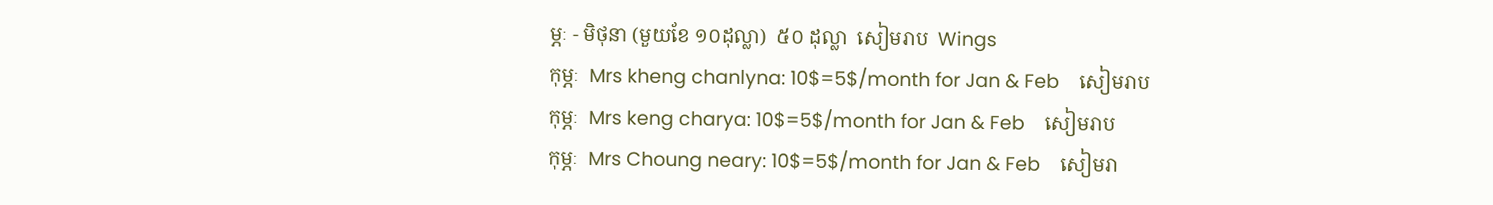ម្ភៈ - មិថុនា (មួយខែ ១០ដុល្លា)  ៥០ ដុល្លា  សៀមរាប  Wings
កុម្ភៈ  Mrs kheng chanlyna: 10$=5$/month for Jan & Feb    សៀមរាប
កុម្ភៈ  Mrs keng charya: 10$=5$/month for Jan & Feb    សៀមរាប
កុម្ភៈ  Mrs Choung neary: 10$=5$/month for Jan & Feb    សៀមរា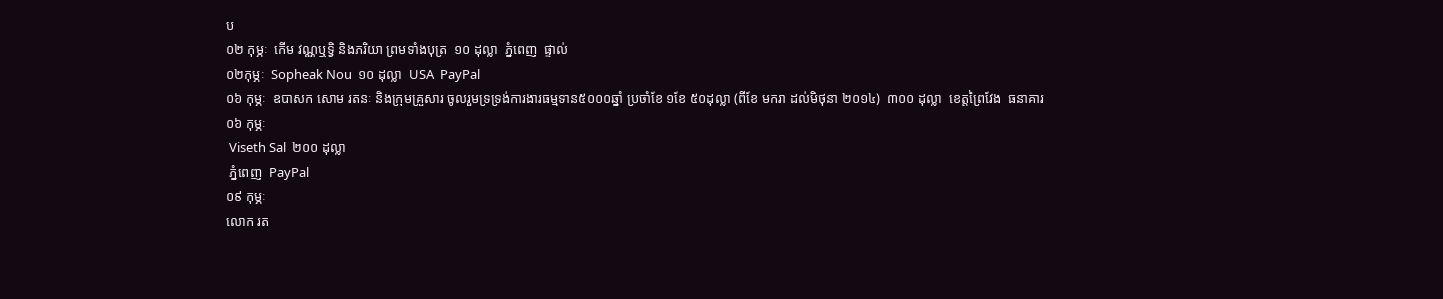ប
០២ កុម្ភៈ  កើម វណ្ណឬទ្វិ និងភរិយា ព្រមទាំងបុត្រ  ១០ ដុល្លា  ភ្នំពេញ  ផ្ទាល់
០២កុម្ភៈ  Sopheak Nou  ១០ ដុល្លា  USA  PayPal
០៦ កុម្ភៈ  ឧបាសក សោម រតនៈ និងក្រុមគ្រួសារ ចូលរួមទ្រទ្រង់ការងារធម្មទាន៥០០០ឆ្នាំ ប្រចាំខែ ១ខែ ៥០ដុល្លា (ពីខែ មករា ដល់មិថុនា ២០១៤)  ៣០០ ដុល្លា  ខេត្តព្រៃវែង  ធនាគារ
០៦ កុម្ភៈ
 Viseth Sal  ២០០ ដុល្លា
 ភ្នំពេញ  PayPal
០៩ កុម្ភៈ
លោក រត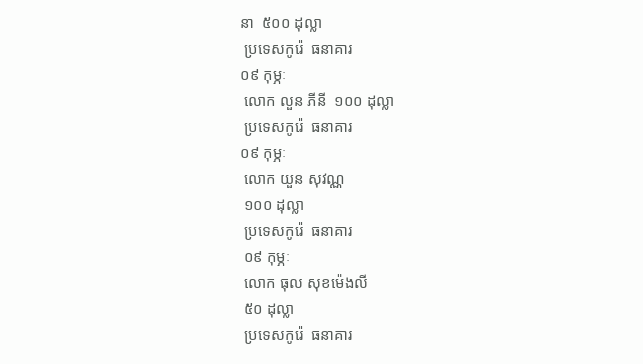នា  ៥០០ ដុល្លា
 ប្រទេសកូរ៉េ  ធនាគារ
០៩ កុម្ភៈ
 លោក លួន ភីនី  ១០០ ដុល្លា
 ប្រទេសកូរ៉េ  ធនាគារ
០៩ កុម្ភៈ
 លោក យួន សុវណ្ណ
 ១០០ ដុល្លា
 ប្រទេសកូរ៉េ  ធនាគារ
 ០៩ កុម្ភៈ
 លោក ធុល សុខម៉េងលី
 ៥០ ដុល្លា
 ប្រទេសកូរ៉េ  ធនាគារ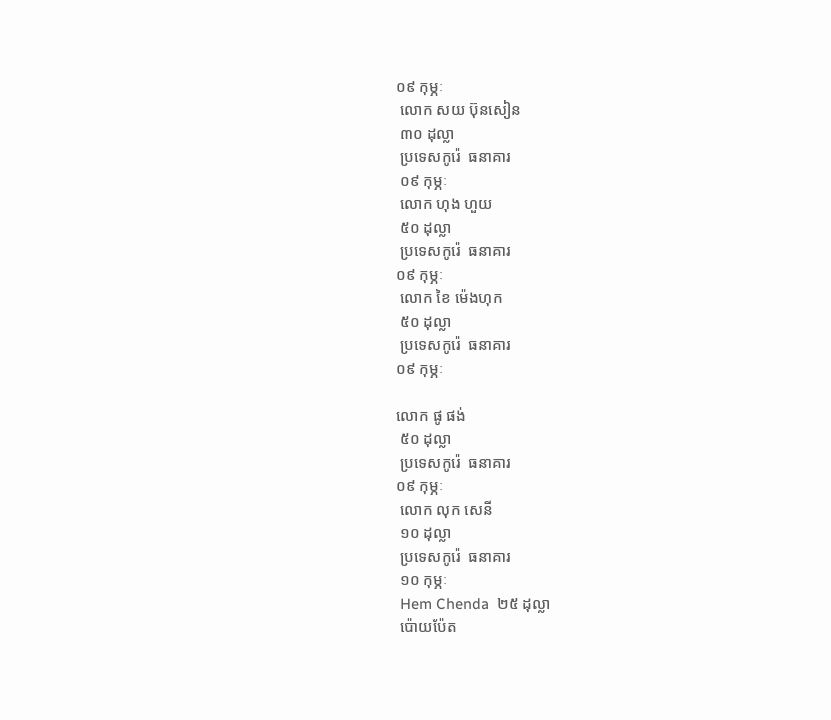០៩ កុម្ភៈ
 លោក សយ ប៊ុនសៀន
 ៣០ ដុល្លា
 ប្រទេសកូរ៉េ  ធនាគារ
 ០៩ កុម្ភៈ
 លោក ហុង ហួយ
 ៥០ ដុល្លា
 ប្រទេសកូរ៉េ  ធនាគារ
០៩ កុម្ភៈ
 លោក ខៃ ម៉េងហុក
 ៥០ ដុល្លា
 ប្រទេសកូរ៉េ  ធនាគារ
០៩ កុម្ភៈ

លោក ផូ ផង់
 ៥០ ដុល្លា
 ប្រទេសកូរ៉េ  ធនាគារ
០៩ កុម្ភៈ
 លោក លុក សេនី
 ១០ ដុល្លា
 ប្រទេសកូរ៉េ  ធនាគារ
 ១០ កុម្ភៈ
 Hem Chenda  ២៥ ដុល្លា
 ប៉ោយប៉ែត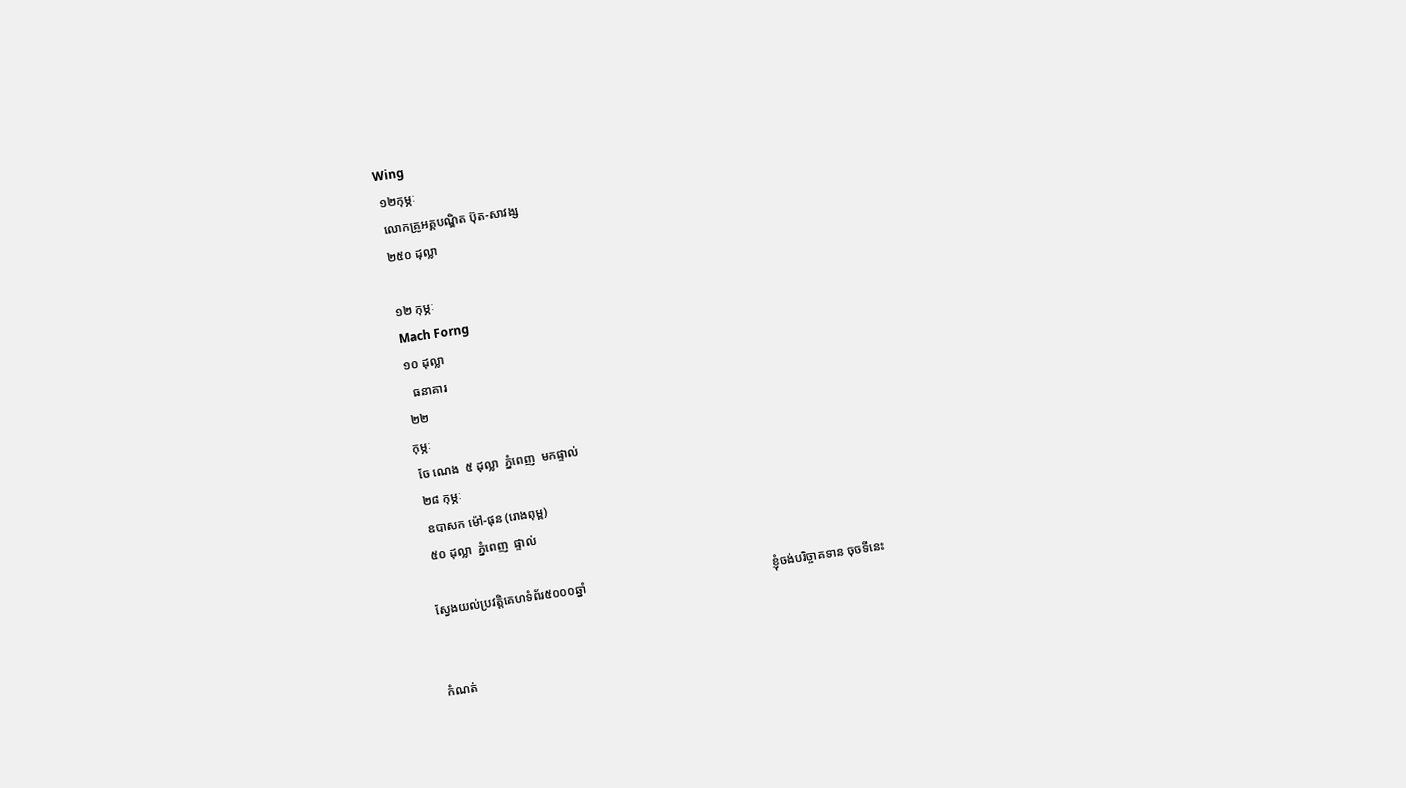Wing
 ១២កុម្ភៈ
 លោកគ្រូអគ្គបណ្ឌិត ប៊ុត-សាវង្ស
 ២៥០ ដុល្លា

 ១២ កុម្ភៈ
 Mach Forng
 ១០ ដុល្លា
   ធនាគារ
 ២២
កុម្ភៈ
 ចែ ណេង  ៥ ដុល្លា  ភ្នំពេញ  មកផ្ទាល់
 ២៨ កុម្ភៈ
 ឧបាសក ម៉ៅ-ផុន (រោងពុម្ព)
 ៥០ ដុល្លា  ភ្នំពេញ  ផ្ទាល់

ស្វែងយល់ប្រវត្តិគេហទំព័រ៥០០០ឆ្នាំ                                                            ខ្ញុំចង់បរិច្ចាគទាន ចុចទីនេះ


កំណត់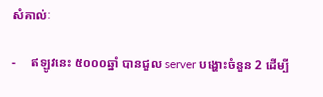សំគាល់ៈ

-     ឥឡូវនេះ ៥០០០ឆ្នាំ បានជួល server បង្ហោះចំនួន 2 ដើម្បី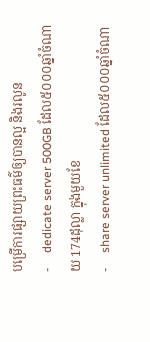បម្រើការផ្សាយព្រះធម៌ឲ្យបានល្អ និងរលូន
-     dedicate server 500GB ដែល៥០០០ឆ្នាំចំណាយ 174ដុល្លា ក្នុងមួយខែ
-     share server unlimited ដែល៥០០០ឆ្នាំចំណា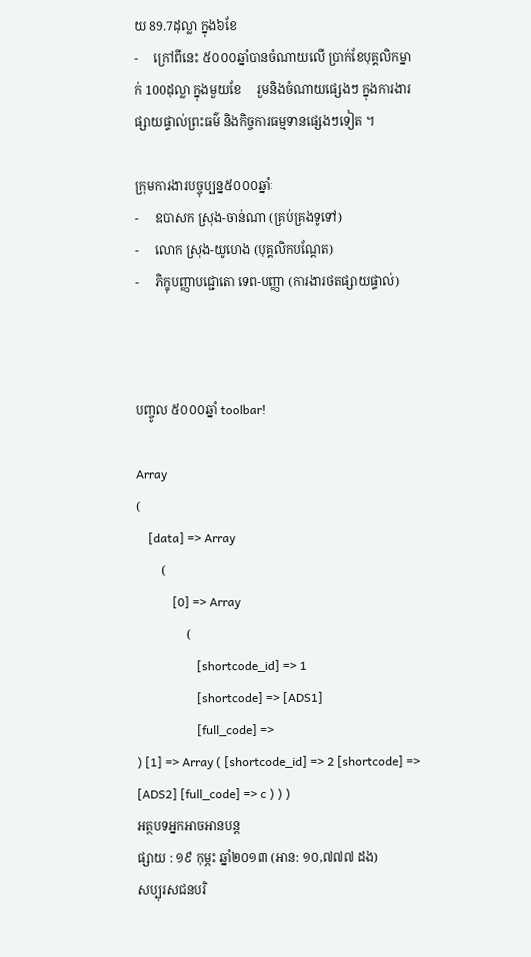យ 89.7ដុល្លា ក្នុង៦ខែ
-     ក្រៅពីនេះ ៥០០០ឆ្នាំបានចំណាយលើ ប្រាក់ខែបុគ្គលិកម្នាក់ 100ដុល្លា ក្នុងមួយខែ     រួមនិងចំណាយផ្សេងៗ ក្នុងការងារផ្សាយផ្ទាល់ព្រះធម៌ និងកិច្ចការធម្មទានផ្សេងៗទៀត ។

ក្រុមការងារបច្ចុប្បន្ន៥០០០ឆ្នាំៈ
-     ឧបាសក ស្រុង-ចាន់ណា (គ្រប់គ្រងទូទៅ)
-     លោក ស្រុង-យូហេង (បុគ្គលិកបណ្តែត)
-     ភិក្ខុបញ្ញាបជ្ជោតោ ទេព-បញ្ញា (ការងារថតផ្សាយផ្ទាល់)



បញ្ចូល ៥០០០ឆ្នាំ toolbar!

Array
(
    [data] => Array
        (
            [0] => Array
                (
                    [shortcode_id] => 1
                    [shortcode] => [ADS1]
                    [full_code] =>
) [1] => Array ( [shortcode_id] => 2 [shortcode] => [ADS2] [full_code] => c ) ) )
អត្ថបទអ្នកអាចអានបន្ត
ផ្សាយ : ១៩ កុម្ភះ ឆ្នាំ២០១៣ (អាន: ១០,៧៧៧ ដង)
សប្បុរសជនបរិ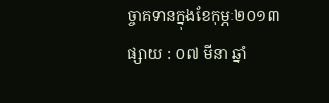ច្ចាគទានក្នុងខែកុម្ភៈ២០១៣
ផ្សាយ : ០៧ មីនា ឆ្នាំ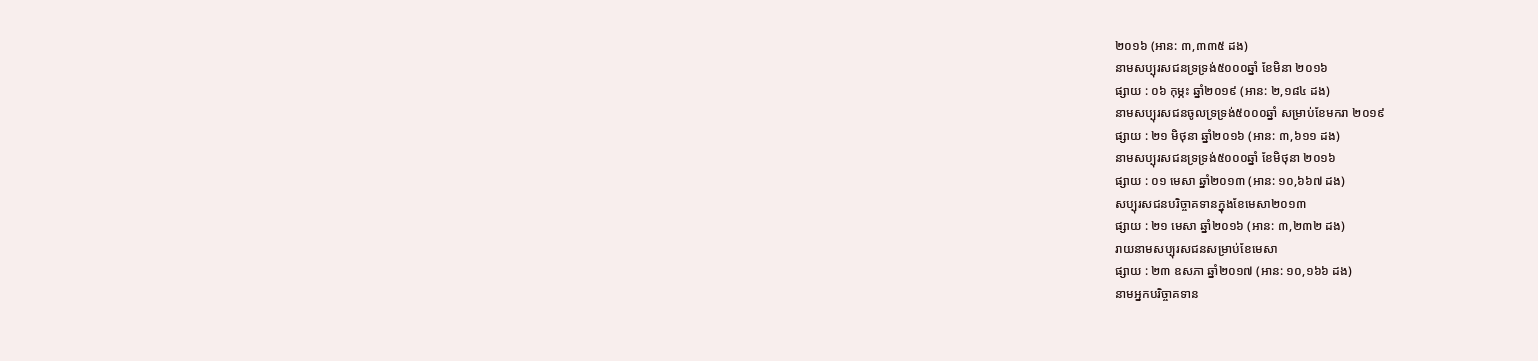២០១៦ (អាន: ៣,៣៣៥ ដង)
នាមសប្បុរសជនទ្រទ្រង់៥០០០ឆ្នាំ ខែមិនា ២០១៦
ផ្សាយ : ០៦ កុម្ភះ ឆ្នាំ២០១៩ (អាន: ២,១៨៤ ដង)
នាមសប្បុរសជនចូលទ្រទ្រង់៥០០០ឆ្នាំ សម្រាប់ខែមករា ២០១៩
ផ្សាយ : ២១ មិថុនា ឆ្នាំ២០១៦ (អាន: ៣,៦១១ ដង)
នាមសប្បុរសជនទ្រទ្រង់៥០០០ឆ្នាំ ខែមិថុនា ២០១៦
ផ្សាយ : ០១ មេសា ឆ្នាំ២០១៣ (អាន: ១០,៦៦៧ ដង)
សប្បុរសជនបរិច្ចាគទានក្នុងខែមេសា២០១៣
ផ្សាយ : ២១ មេសា ឆ្នាំ២០១៦ (អាន: ៣,២៣២ ដង)
រាយនាមសប្បុរសជនសម្រាប់ខែមេសា
ផ្សាយ : ២៣ ឧសភា ឆ្នាំ២០១៧ (អាន: ១០,១៦៦ ដង)
នាមអ្នកបរិច្ចាគទាន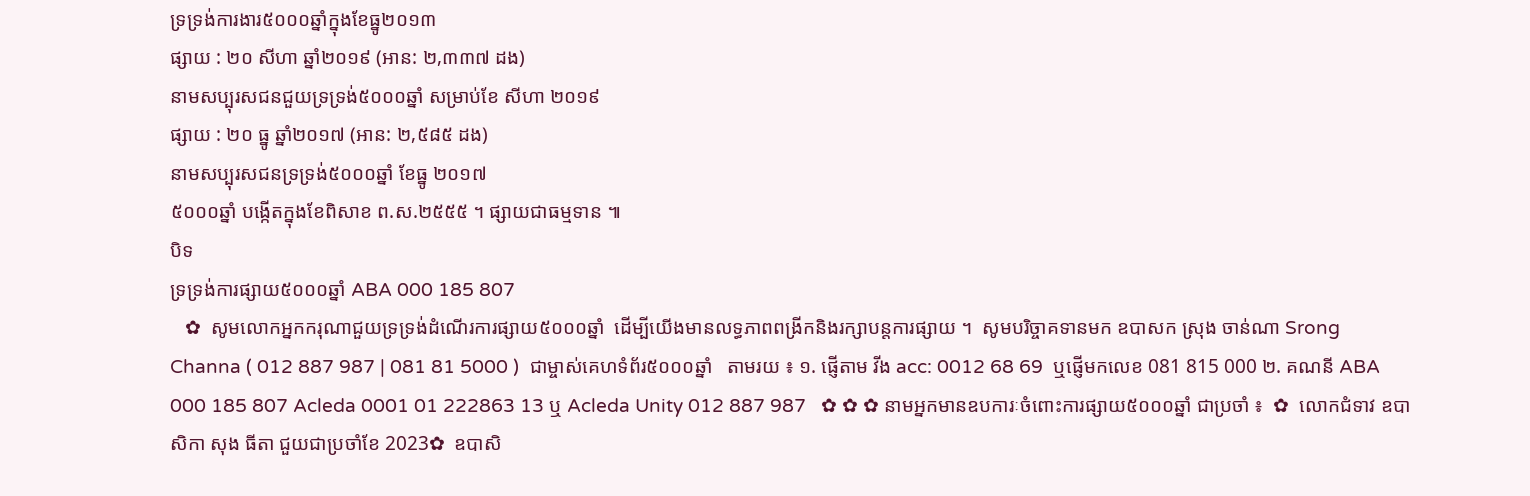ទ្រទ្រង់ការងារ៥០០០ឆ្នាំក្នុងខែធ្នូ២០១៣
ផ្សាយ : ២០ សីហា ឆ្នាំ២០១៩ (អាន: ២,៣៣៧ ដង)
នាមសប្បុរសជនជួយទ្រទ្រង់៥០០០ឆ្នាំ សម្រាប់ខែ សីហា ២០១៩
ផ្សាយ : ២០ ធ្នូ ឆ្នាំ២០១៧ (អាន: ២,៥៨៥ ដង)
នាមសប្បុរសជនទ្រទ្រង់៥០០០ឆ្នាំ ខែធ្នូ ២០១៧
៥០០០ឆ្នាំ បង្កើតក្នុងខែពិសាខ ព.ស.២៥៥៥ ។ ផ្សាយជាធម្មទាន ៕
បិទ
ទ្រទ្រង់ការផ្សាយ៥០០០ឆ្នាំ ABA 000 185 807
   ✿  សូមលោកអ្នកករុណាជួយទ្រទ្រង់ដំណើរការផ្សាយ៥០០០ឆ្នាំ  ដើម្បីយើងមានលទ្ធភាពពង្រីកនិងរក្សាបន្តការផ្សាយ ។  សូមបរិច្ចាគទានមក ឧបាសក ស្រុង ចាន់ណា Srong Channa ( 012 887 987 | 081 81 5000 )  ជាម្ចាស់គេហទំព័រ៥០០០ឆ្នាំ   តាមរយ ៖ ១. ផ្ញើតាម វីង acc: 0012 68 69  ឬផ្ញើមកលេខ 081 815 000 ២. គណនី ABA 000 185 807 Acleda 0001 01 222863 13 ឬ Acleda Unity 012 887 987   ✿ ✿ ✿ នាមអ្នកមានឧបការៈចំពោះការផ្សាយ៥០០០ឆ្នាំ ជាប្រចាំ ៖  ✿  លោកជំទាវ ឧបាសិកា សុង ធីតា ជួយជាប្រចាំខែ 2023✿  ឧបាសិ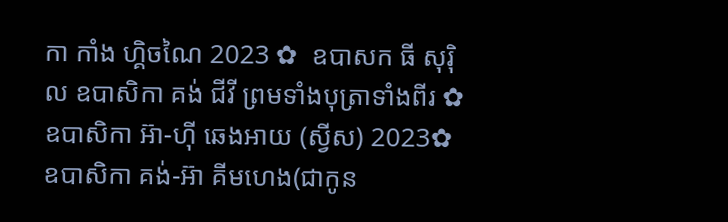កា កាំង ហ្គិចណៃ 2023 ✿  ឧបាសក ធី សុរ៉ិល ឧបាសិកា គង់ ជីវី ព្រមទាំងបុត្រាទាំងពីរ ✿  ឧបាសិកា អ៊ា-ហុី ឆេងអាយ (ស្វីស) 2023✿  ឧបាសិកា គង់-អ៊ា គីមហេង(ជាកូន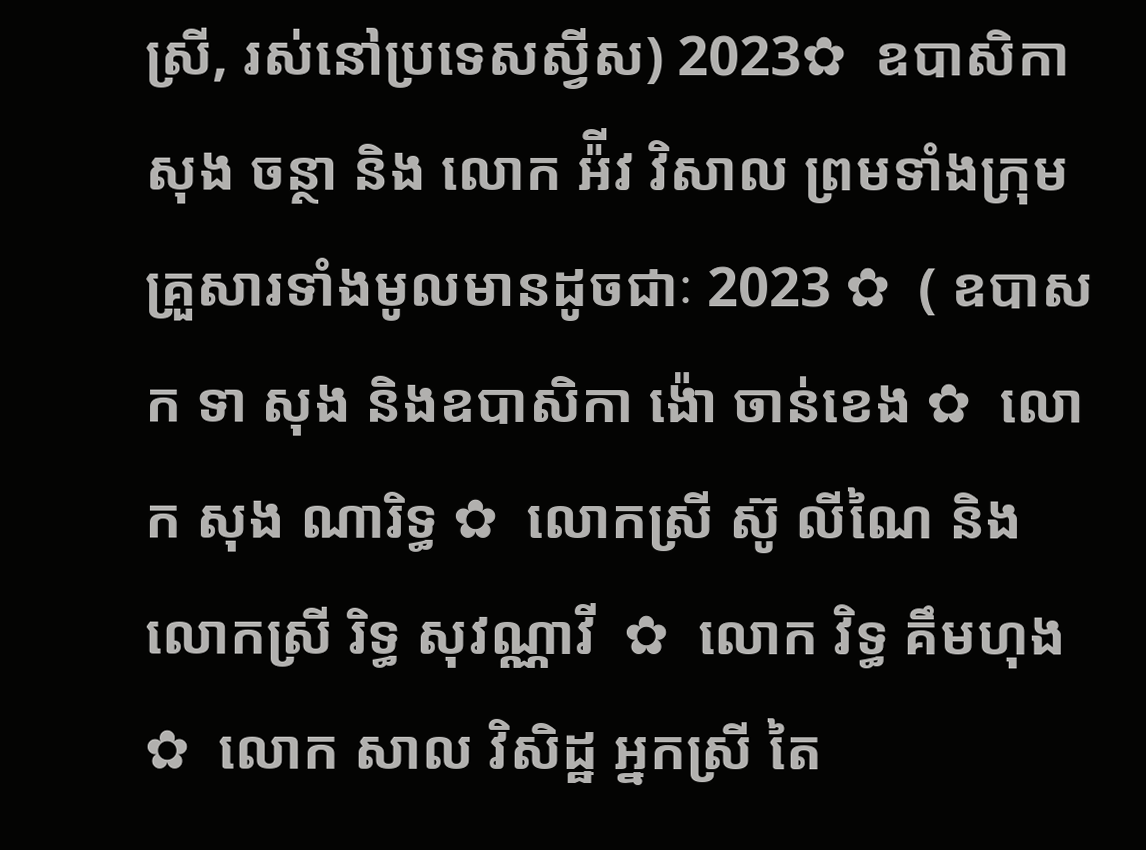ស្រី, រស់នៅប្រទេសស្វីស) 2023✿  ឧបាសិកា សុង ចន្ថា និង លោក អ៉ីវ វិសាល ព្រមទាំងក្រុមគ្រួសារទាំងមូលមានដូចជាៈ 2023 ✿  ( ឧបាសក ទា សុង និងឧបាសិកា ង៉ោ ចាន់ខេង ✿  លោក សុង ណារិទ្ធ ✿  លោកស្រី ស៊ូ លីណៃ និង លោកស្រី រិទ្ធ សុវណ្ណាវី  ✿  លោក វិទ្ធ គឹមហុង ✿  លោក សាល វិសិដ្ឋ អ្នកស្រី តៃ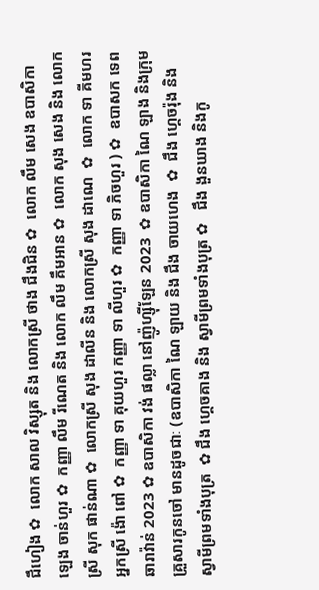ជឹហៀង ✿  លោក សាល វិស្សុត និង លោកស្រី ថាង ជឹងជិន ✿  លោក លឹម សេង ឧបាសិកា ឡេង ចាន់ហួរ ✿  កញ្ញា លឹម រីណេត និង លោក លឹម គឹមអាន ✿  លោក សុង សេង និង លោកស្រី សុក ផាន់ណា ✿  លោកស្រី សុង ដាលីន និង លោកស្រី សុង ដាណេ  ✿  លោក ទា គីមហរ អ្នកស្រី ង៉ោ ពៅ ✿  កញ្ញា ទា គុយហួរ កញ្ញា ទា លីហួរ ✿  កញ្ញា ទា ភិចហួរ ) ✿  ឧបាសក ទេព ឆារាវ៉ាន់ 2023 ✿ ឧបាសិកា វង់ ផល្លា នៅញ៉ូហ្ស៊ីឡែន 2023  ✿ ឧបាសិកា ណៃ ឡាង និងក្រុមគ្រួសារកូនចៅ មានដូចជាៈ (ឧបាសិកា ណៃ ឡាយ និង ជឹង ចាយហេង  ✿  ជឹង ហ្គេចរ៉ុង និង ស្វាមីព្រមទាំងបុត្រ  ✿ ជឹង ហ្គេចគាង និង ស្វាមីព្រមទាំងបុត្រ ✿   ជឹង ងួនឃាង និងកូ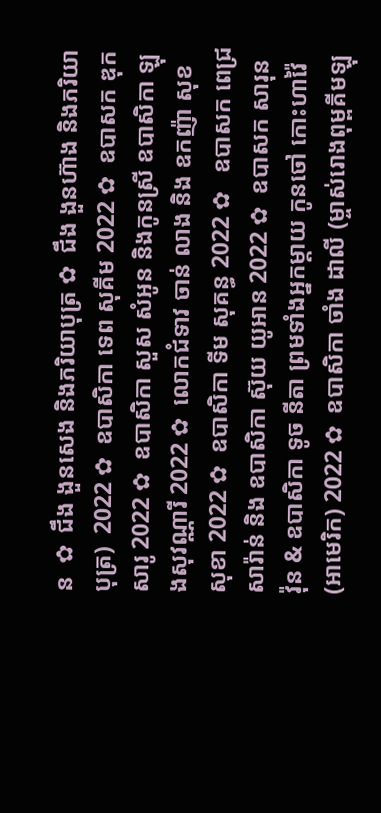ន  ✿  ជឹង ងួនសេង និងភរិយាបុត្រ ✿  ជឹង ងួនហ៊ាង និងភរិយាបុត្រ)  2022 ✿  ឧបាសិកា ទេព សុគីម 2022 ✿  ឧបាសក ឌុក សារូ 2022 ✿  ឧបាសិកា សួស សំអូន និងកូនស្រី ឧបាសិកា ឡុងសុវណ្ណារី 2022 ✿  លោកជំទាវ ចាន់ លាង និង ឧកញ៉ា សុខ សុខា 2022 ✿  ឧបាសិកា ទីម សុគន្ធ 2022 ✿   ឧបាសក ពេជ្រ សារ៉ាន់ និង ឧបាសិកា ស៊ុយ យូអាន 2022 ✿  ឧបាសក សារុន វ៉ុន & ឧបាសិកា ទូច នីតា ព្រមទាំងអ្នកម្តាយ កូនចៅ កោះហាវ៉ៃ (អាមេរិក) 2022 ✿  ឧបាសិកា ចាំង ដាលី (ម្ចាស់រោងពុម្ពគីមឡុ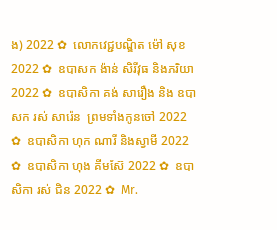ង) 2022 ✿  លោកវេជ្ជបណ្ឌិត ម៉ៅ សុខ 2022 ✿  ឧបាសក ង៉ាន់ សិរីវុធ និងភរិយា 2022 ✿  ឧបាសិកា គង់ សារឿង និង ឧបាសក រស់ សារ៉េន  ព្រមទាំងកូនចៅ 2022 ✿  ឧបាសិកា ហុក ណារី និងស្វាមី 2022 ✿  ឧបាសិកា ហុង គីមស៊ែ 2022 ✿  ឧបាសិកា រស់ ជិន 2022 ✿  Mr.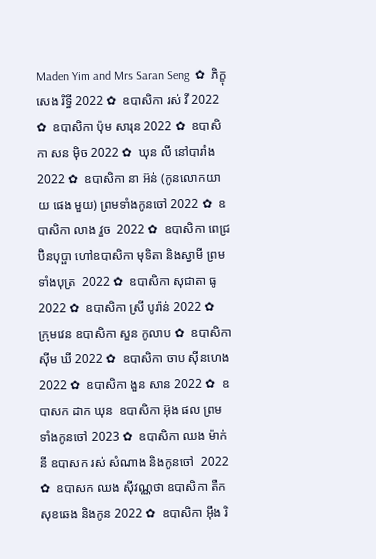Maden Yim and Mrs Saran Seng  ✿  ភិក្ខុ សេង រិទ្ធី 2022 ✿  ឧបាសិកា រស់ វី 2022 ✿  ឧបាសិកា ប៉ុម សារុន 2022 ✿  ឧបាសិកា សន ម៉ិច 2022 ✿  ឃុន លី នៅបារាំង 2022 ✿  ឧបាសិកា នា អ៊ន់ (កូនលោកយាយ ផេង មួយ) ព្រមទាំងកូនចៅ 2022 ✿  ឧបាសិកា លាង វួច  2022 ✿  ឧបាសិកា ពេជ្រ ប៊ិនបុប្ផា ហៅឧបាសិកា មុទិតា និងស្វាមី ព្រមទាំងបុត្រ  2022 ✿  ឧបាសិកា សុជាតា ធូ  2022 ✿  ឧបាសិកា ស្រី បូរ៉ាន់ 2022 ✿  ក្រុមវេន ឧបាសិកា សួន កូលាប ✿  ឧបាសិកា ស៊ីម ឃី 2022 ✿  ឧបាសិកា ចាប ស៊ីនហេង 2022 ✿  ឧបាសិកា ងួន សាន 2022 ✿  ឧបាសក ដាក ឃុន  ឧបាសិកា អ៊ុង ផល ព្រមទាំងកូនចៅ 2023 ✿  ឧបាសិកា ឈង ម៉ាក់នី ឧបាសក រស់ សំណាង និងកូនចៅ  2022 ✿  ឧបាសក ឈង សុីវណ្ណថា ឧបាសិកា តឺក សុខឆេង និងកូន 2022 ✿  ឧបាសិកា អុឹង រិ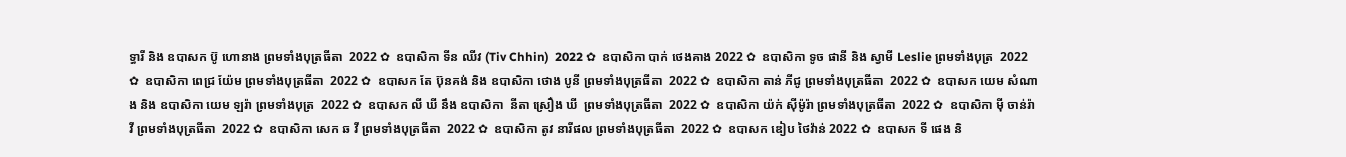ទ្ធារី និង ឧបាសក ប៊ូ ហោនាង ព្រមទាំងបុត្រធីតា  2022 ✿  ឧបាសិកា ទីន ឈីវ (Tiv Chhin)  2022 ✿  ឧបាសិកា បាក់ ថេងគាង 2022 ✿  ឧបាសិកា ទូច ផានី និង ស្វាមី Leslie ព្រមទាំងបុត្រ  2022 ✿  ឧបាសិកា ពេជ្រ យ៉ែម ព្រមទាំងបុត្រធីតា  2022 ✿  ឧបាសក តែ ប៊ុនគង់ និង ឧបាសិកា ថោង បូនី ព្រមទាំងបុត្រធីតា  2022 ✿  ឧបាសិកា តាន់ ភីជូ ព្រមទាំងបុត្រធីតា  2022 ✿  ឧបាសក យេម សំណាង និង ឧបាសិកា យេម ឡរ៉ា ព្រមទាំងបុត្រ  2022 ✿  ឧបាសក លី ឃី នឹង ឧបាសិកា  នីតា ស្រឿង ឃី  ព្រមទាំងបុត្រធីតា  2022 ✿  ឧបាសិកា យ៉ក់ សុីម៉ូរ៉ា ព្រមទាំងបុត្រធីតា  2022 ✿  ឧបាសិកា មុី ចាន់រ៉ាវី ព្រមទាំងបុត្រធីតា  2022 ✿  ឧបាសិកា សេក ឆ វី ព្រមទាំងបុត្រធីតា  2022 ✿  ឧបាសិកា តូវ នារីផល ព្រមទាំងបុត្រធីតា  2022 ✿  ឧបាសក ឌៀប ថៃវ៉ាន់ 2022 ✿  ឧបាសក ទី ផេង និ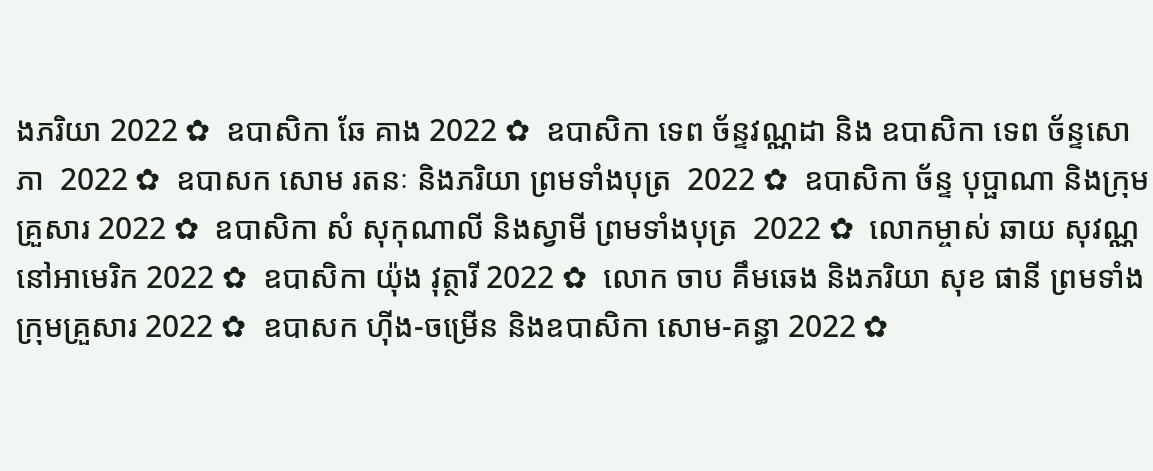ងភរិយា 2022 ✿  ឧបាសិកា ឆែ គាង 2022 ✿  ឧបាសិកា ទេព ច័ន្ទវណ្ណដា និង ឧបាសិកា ទេព ច័ន្ទសោភា  2022 ✿  ឧបាសក សោម រតនៈ និងភរិយា ព្រមទាំងបុត្រ  2022 ✿  ឧបាសិកា ច័ន្ទ បុប្ផាណា និងក្រុមគ្រួសារ 2022 ✿  ឧបាសិកា សំ សុកុណាលី និងស្វាមី ព្រមទាំងបុត្រ  2022 ✿  លោកម្ចាស់ ឆាយ សុវណ្ណ នៅអាមេរិក 2022 ✿  ឧបាសិកា យ៉ុង វុត្ថារី 2022 ✿  លោក ចាប គឹមឆេង និងភរិយា សុខ ផានី ព្រមទាំងក្រុមគ្រួសារ 2022 ✿  ឧបាសក ហ៊ីង-ចម្រើន និងឧបាសិកា សោម-គន្ធា 2022 ✿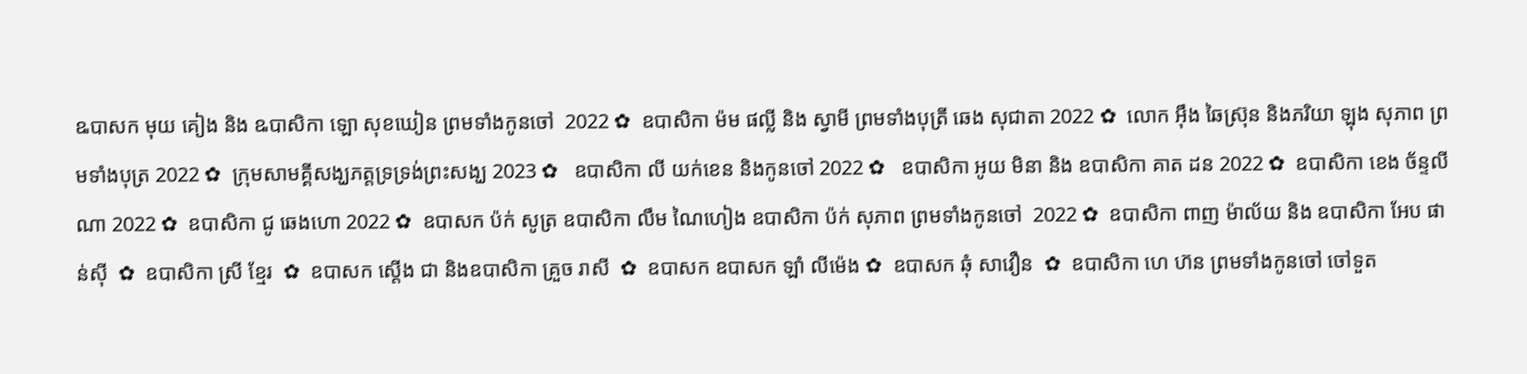ឩបាសក មុយ គៀង និង ឩបាសិកា ឡោ សុខឃៀន ព្រមទាំងកូនចៅ  2022 ✿  ឧបាសិកា ម៉ម ផល្លី និង ស្វាមី ព្រមទាំងបុត្រី ឆេង សុជាតា 2022 ✿  លោក អ៊ឹង ឆៃស្រ៊ុន និងភរិយា ឡុង សុភាព ព្រមទាំងបុត្រ 2022 ✿  ក្រុមសាមគ្គីសង្ឃភត្តទ្រទ្រង់ព្រះសង្ឃ 2023 ✿   ឧបាសិកា លី យក់ខេន និងកូនចៅ 2022 ✿   ឧបាសិកា អូយ មិនា និង ឧបាសិកា គាត ដន 2022 ✿  ឧបាសិកា ខេង ច័ន្ទលីណា 2022 ✿  ឧបាសិកា ជូ ឆេងហោ 2022 ✿  ឧបាសក ប៉ក់ សូត្រ ឧបាសិកា លឹម ណៃហៀង ឧបាសិកា ប៉ក់ សុភាព ព្រមទាំងកូនចៅ  2022 ✿  ឧបាសិកា ពាញ ម៉ាល័យ និង ឧបាសិកា អែប ផាន់ស៊ី  ✿  ឧបាសិកា ស្រី ខ្មែរ  ✿  ឧបាសក ស្តើង ជា និងឧបាសិកា គ្រួច រាសី  ✿  ឧបាសក ឧបាសក ឡាំ លីម៉េង ✿  ឧបាសក ឆុំ សាវឿន  ✿  ឧបាសិកា ហេ ហ៊ន ព្រមទាំងកូនចៅ ចៅទួត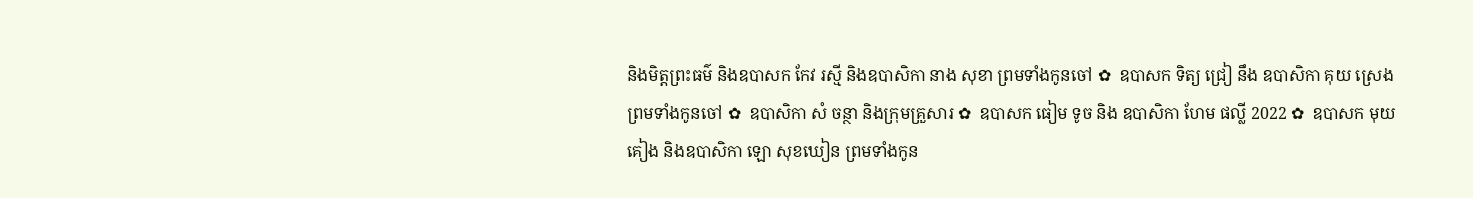និងមិត្តព្រះធម៌ និងឧបាសក កែវ រស្មី និងឧបាសិកា នាង សុខា ព្រមទាំងកូនចៅ ✿  ឧបាសក ទិត្យ ជ្រៀ នឹង ឧបាសិកា គុយ ស្រេង ព្រមទាំងកូនចៅ ✿  ឧបាសិកា សំ ចន្ថា និងក្រុមគ្រួសារ ✿  ឧបាសក ធៀម ទូច និង ឧបាសិកា ហែម ផល្លី 2022 ✿  ឧបាសក មុយ គៀង និងឧបាសិកា ឡោ សុខឃៀន ព្រមទាំងកូន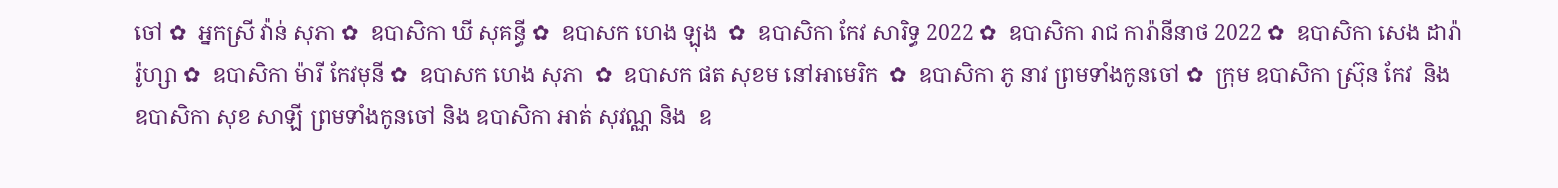ចៅ ✿  អ្នកស្រី វ៉ាន់ សុភា ✿  ឧបាសិកា ឃី សុគន្ធី ✿  ឧបាសក ហេង ឡុង  ✿  ឧបាសិកា កែវ សារិទ្ធ 2022 ✿  ឧបាសិកា រាជ ការ៉ានីនាថ 2022 ✿  ឧបាសិកា សេង ដារ៉ារ៉ូហ្សា ✿  ឧបាសិកា ម៉ារី កែវមុនី ✿  ឧបាសក ហេង សុភា  ✿  ឧបាសក ផត សុខម នៅអាមេរិក  ✿  ឧបាសិកា ភូ នាវ ព្រមទាំងកូនចៅ ✿  ក្រុម ឧបាសិកា ស្រ៊ុន កែវ  និង ឧបាសិកា សុខ សាឡី ព្រមទាំងកូនចៅ និង ឧបាសិកា អាត់ សុវណ្ណ និង  ឧ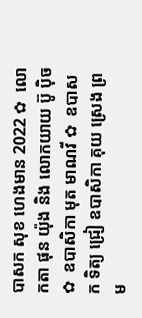បាសក សុខ ហេងមាន 2022 ✿  លោកតា ផុន យ៉ុង និង លោកយាយ ប៊ូ ប៉ិច ✿  ឧបាសិកា មុត មាណវី ✿  ឧបាសក ទិត្យ ជ្រៀ ឧបាសិកា គុយ ស្រេង ព្រម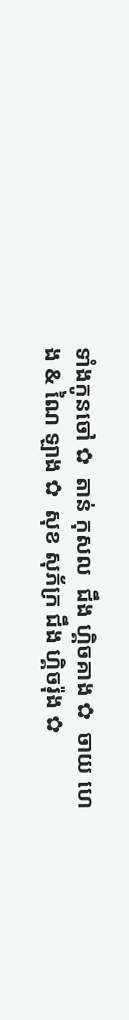ទាំងកូនចៅ ✿  តាន់ កុសល  ជឹង ហ្គិចគាង ✿  ចាយ ហេង & ណៃ ឡាង ✿  សុខ សុភ័ក្រ ជឹង ហ្គិចរ៉ុង ✿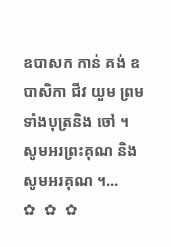ឧបាសក កាន់ គង់ ឧបាសិកា ជីវ យួម ព្រមទាំងបុត្រនិង ចៅ ។  សូមអរព្រះគុណ និង សូមអរគុណ ។...       ✿  ✿  ✿